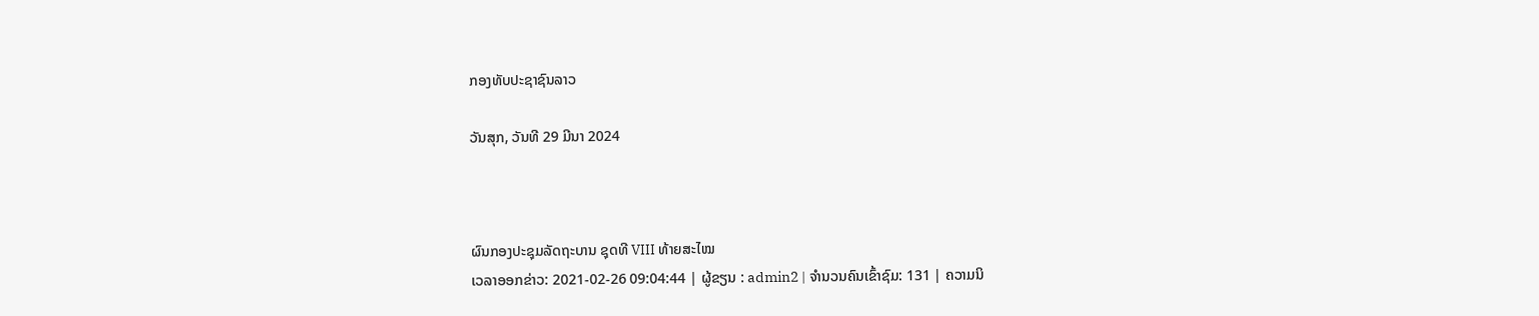ກອງທັບປະຊາຊົນລາວ

ວັນສຸກ, ວັນທີ 29 ມີນາ 2024



ຜົນກອງປະຊຸມລັດຖະບານ ຊຸດທີ VIII ທ້າຍສະໄໝ
ເວລາອອກຂ່າວ: 2021-02-26 09:04:44 | ຜູ້ຂຽນ : admin2 | ຈຳນວນຄົນເຂົ້າຊົມ: 131 | ຄວາມນິ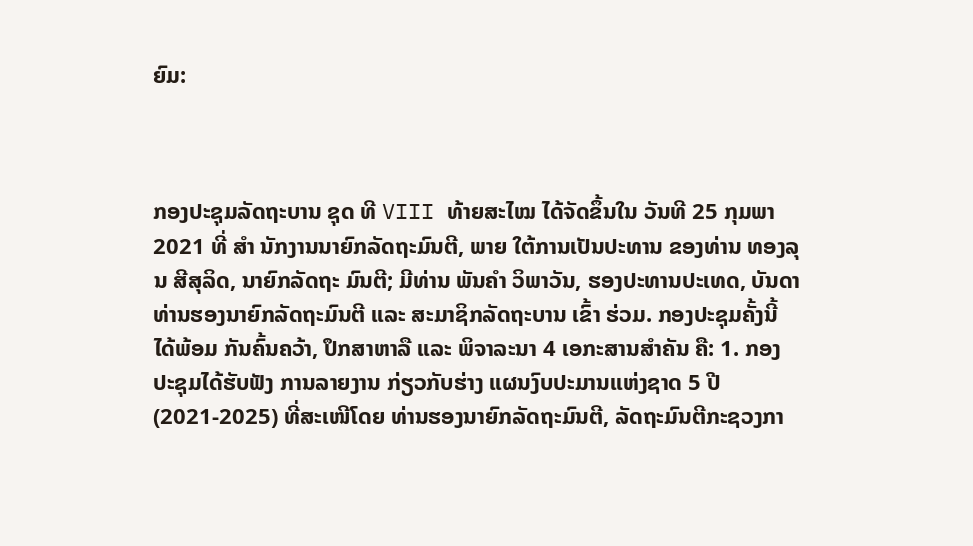ຍົມ:



ກອງປະຊຸມລັດຖະບານ ຊຸດ ທີ VIII ທ້າຍສະໄໝ ໄດ້ຈັດຂຶ້ນໃນ ວັນທີ 25 ກຸມພາ 2021 ທີ່ ສຳ ນັກງານນາຍົກລັດຖະມົນຕີ, ພາຍ ໃຕ້ການເປັນປະທານ ຂອງທ່ານ ທອງລຸນ ສີສຸລິດ, ນາຍົກລັດຖະ ມົນຕີ; ມີທ່ານ ພັນຄຳ ວິພາວັນ, ຮອງປະທານປະເທດ, ບັນດາ ທ່ານຮອງນາຍົກລັດຖະມົນຕີ ແລະ ສະມາຊິກລັດຖະບານ ເຂົ້າ ຮ່ວມ. ກອງປະຊຸມຄັ້ງນີ້ ໄດ້ພ້ອມ ກັນຄົ້ນຄວ້າ, ປຶກສາຫາລື ແລະ ພິຈາລະນາ 4 ເອກະສານສໍາຄັນ ຄື: 1. ກອງປະຊຸມໄດ້ຮັບຟັງ ການລາຍງານ ກ່ຽວກັບຮ່າງ ແຜນງົບປະມານແຫ່ງຊາດ 5 ປີ (2021-2025) ທີ່ສະເໜີໂດຍ ທ່ານຮອງນາຍົກລັດຖະມົນຕີ, ລັດຖະມົນຕີກະຊວງກາ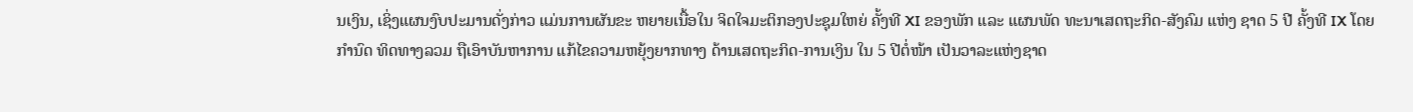ນເງິນ, ເຊິ່ງແຜນງົບປະມານດັ່ງກ່າວ ແມ່ນການຜັນຂະ ຫຍາຍເນື້ອໃນ ຈິດໃຈມະຕິກອງປະຊຸມໃຫຍ່ ຄັ້ງທີ XI ຂອງພັກ ແລະ ແຜນພັດ ທະນາເສດຖະກິດ-ສັງຄົມ ແຫ່ງ ຊາດ 5 ປີ ຄັ້ງທີ IX ໂດຍກຳນົດ ທິດທາງລວມ ຖືເອົາບັນຫາການ ແກ້ໄຂຄວາມຫຍຸ້ງຍາກທາງ ດ້ານເສດຖະກິດ-ການເງິນ ໃນ 5 ປີຕໍ່ໜ້າ ເປັນວາລະແຫ່ງຊາດ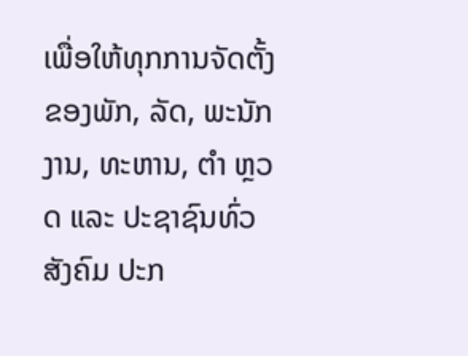ເພື່ອໃຫ້ທຸກການຈັດຕັ້ງຂອງພັກ, ລັດ, ພະນັກງານ, ທະຫານ, ຕໍາ ຫຼວດ ແລະ ປະຊາຊົນທົ່ວສັງຄົມ ປະກ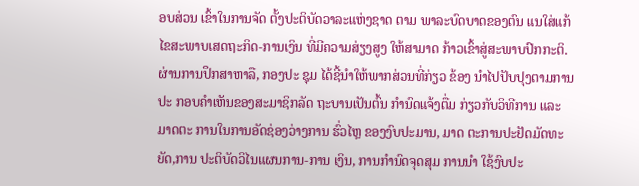ອບສ່ວນ ເຂົ້າໃນການຈັດ ຕັ້ງປະຕິບັດວາລະແຫ່ງຊາດ ຕາມ ພາລະບົດບາດຂອງຕົນ ແນໃສ່ແກ້ ໄຂສະພາບເສດຖະກິດ-ການເງິນ ທີ່ມີຄວາມສ່ຽງສູງ ໃຫ້ສາມາດ ກ້າວເຂົ້າສູ່ສະພາບປົກກະຕິ. ຜ່ານການປຶກສາຫາລື, ກອງປະ ຊຸມ ໄດ້ຊີ້ນໍາໃຫ້ພາກສ່ວນທີ່ກ່ຽວ ຂ້ອງ ນໍາໄປປັບປຸງຕາມການປະ ກອບຄໍາເຫັນຂອງສະມາຊິກລັດ ຖະບານເປັນຕົ້ນ ກຳນົດແຈ້ງຕື່ມ ກ່ຽວກັບວິທີການ ແລະ ມາດຕະ ການໃນການອັດຊ່ອງວ່າງການ ຮົ່ວໄຫຼ ຂອງງົບປະມານ, ມາດ ຕະການປະຢັດມັດທະຍັດ,ການ ປະຕິບັດວິໄນແຜນການ-ການ ເງິນ, ການກຳນົດຈຸດສຸມ ການນຳ ໃຊ້ງົບປະ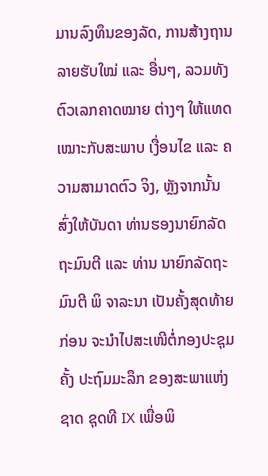ມານລົງທຶນຂອງລັດ, ການສ້າງຖານລາຍຮັບໃໝ່ ແລະ ອື່ນໆ, ລວມທັງ ຕົວເລກຄາດໝາຍ ຕ່າງໆ ໃຫ້ແທດເໝາະກັບສະພາບ ເງື່ອນໄຂ ແລະ ຄວາມສາມາດຕົວ ຈິງ, ຫຼັງຈາກນັ້ນ ສົ່ງໃຫ້ບັນດາ ທ່ານຮອງນາຍົກລັດຖະມົນຕີ ແລະ ທ່ານ ນາຍົກລັດຖະມົນຕີ ພິ ຈາລະນາ ເປັນຄັ້ງສຸດທ້າຍ ກ່ອນ ຈະນຳໄປສະເໜີຕໍ່ກອງປະຊຸມຄັ້ງ ປະຖົມມະລຶກ ຂອງສະພາແຫ່ງ ຊາດ ຊຸດທີ IX ເພື່ອພິ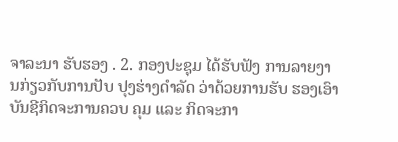ຈາລະນາ ຮັບຮອງ . 2. ກອງປະຊຸມ ໄດ້ຮັບຟັງ ການລາຍງານກ່ຽວກັບການປັບ ປຸງຮ່າງດຳລັດ ວ່າດ້ວຍການຮັບ ຮອງເອົາບັນຊີກິດຈະການຄວບ ຄຸມ ແລະ ກິດຈະກາ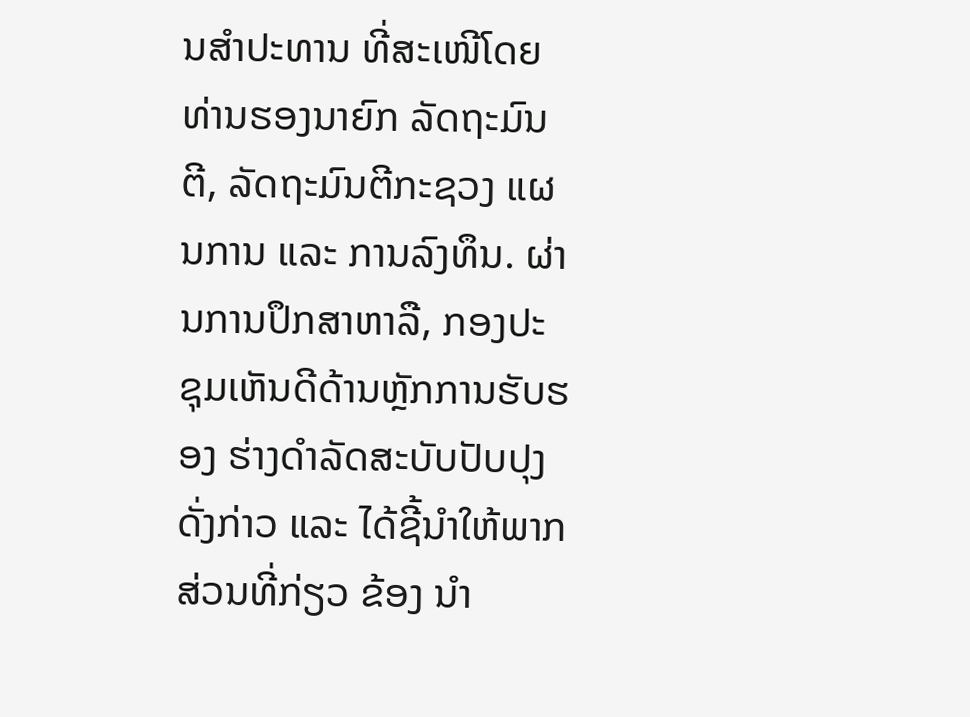ນສຳປະທານ ທີ່ສະເໜີໂດຍທ່ານຮອງນາຍົກ ລັດຖະມົນຕີ, ລັດຖະມົນຕີກະຊວງ ແຜນການ ແລະ ການລົງທຶນ. ຜ່ານການປຶກສາຫາລື, ກອງປະ ຊຸມເຫັນດີດ້ານຫຼັກການຮັບຮອງ ຮ່າງດຳລັດສະບັບປັບປຸງ ດັ່ງກ່າວ ແລະ ໄດ້ຊີ້ນໍາໃຫ້ພາກສ່ວນທີ່ກ່ຽວ ຂ້ອງ ນໍາ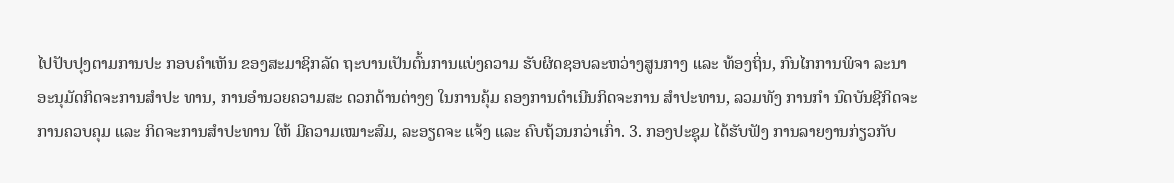ໄປປັບປຸງຕາມການປະ ກອບຄໍາເຫັນ ຂອງສະມາຊິກລັດ ຖະບານເປັນຕົ້ນການແບ່ງຄວາມ ຮັບຜິດຊອບລະຫວ່າງສູນກາງ ແລະ ທ້ອງຖິ່ນ, ກົນໄກການພິຈາ ລະນາອະນຸມັດກິດຈະການສຳປະ ທານ, ການອຳນວຍຄວາມສະ ດວກດ້ານຕ່າງໆ ໃນການຄຸ້ມ ຄອງການດຳເນີນກິດຈະການ ສຳປະທານ, ລວມທັງ ການກຳ ນົດບັນຊີກິດຈະການຄວບຄຸມ ແລະ ກິດຈະການສຳປະທານ ໃຫ້ ມີຄວາມເໝາະສົມ, ລະອຽດຈະ ແຈ້ງ ແລະ ຄົບຖ້ວນກວ່າເກົ່າ. 3. ກອງປະຊຸມ ໄດ້ຮັບຟັງ ການລາຍງານກ່ຽວກັບ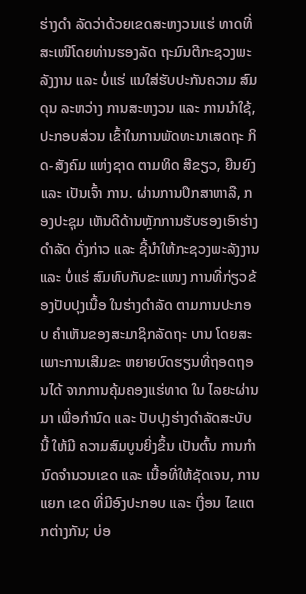ຮ່າງດຳ ລັດວ່າດ້ວຍເຂດສະຫງວນແຮ່ ທາດທີ່ສະເໜີໂດຍທ່ານຮອງລັດ ຖະມົນຕີກະຊວງພະລັງງານ ແລະ ບໍ່ແຮ່ ແນໃສ່ຮັບປະກັນຄວາມ ສົມດຸນ ລະຫວ່າງ ການສະຫງວນ ແລະ ການນຳໃຊ້, ປະກອບສ່ວນ ເຂົ້າໃນການພັດທະນາເສດຖະ ກິດ-ສັງຄົມ ແຫ່ງຊາດ ຕາມທິດ ສີຂຽວ, ຍືນຍົງ ແລະ ເປັນເຈົ້າ ການ. ຜ່ານການປຶກສາຫາລື, ກອງປະຊຸມ ເຫັນດີດ້ານຫຼັກການຮັບຮອງເອົາຮ່າງດຳລັດ ດັ່ງກ່າວ ແລະ ຊີ້ນຳໃຫ້ກະຊວງພະລັງງານ ແລະ ບໍ່ແຮ່ ສົມທົບກັບຂະແໜງ ການທີ່ກ່ຽວຂ້ອງປັບປຸງເນື້ອ ໃນຮ່າງດຳລັດ ຕາມການປະກອບ ຄໍາເຫັນຂອງສະມາຊິກລັດຖະ ບານ ໂດຍສະເພາະການເສີມຂະ ຫຍາຍບົດຮຽນທີ່ຖອດຖອນໄດ້ ຈາກການຄຸ້ມຄອງແຮ່ທາດ ໃນ ໄລຍະຜ່ານມາ ເພື່ອກຳນົດ ແລະ ປັບປຸງຮ່າງດຳລັດສະບັບນີ້ ໃຫ້ມີ ຄວາມສົມບູນຍິ່ງຂຶ້ນ ເປັນຕົ້ນ ການກຳນົດຈຳນວນເຂດ ແລະ ເນື້ອທີ່ໃຫ້ຊັດເຈນ, ການແຍກ ເຂດ ທີ່ມີອົງປະກອບ ແລະ ເງື່ອນ ໄຂແຕກຕ່າງກັນ; ບ່ອ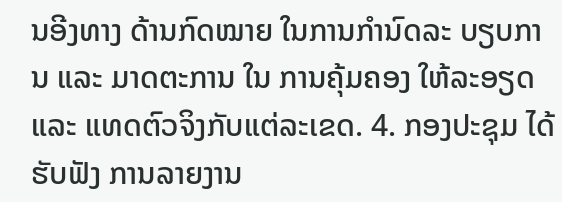ນອີງທາງ ດ້ານກົດໝາຍ ໃນການກຳນົດລະ ບຽບການ ແລະ ມາດຕະການ ໃນ ການຄຸ້ມຄອງ ໃຫ້ລະອຽດ ແລະ ແທດຕົວຈິງກັບແຕ່ລະເຂດ. 4. ກອງປະຊຸມ ໄດ້ຮັບຟັງ ການລາຍງານ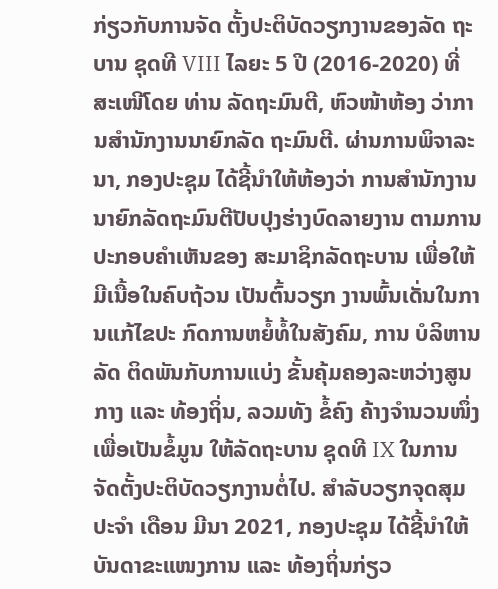ກ່ຽວກັບການຈັດ ຕັ້ງປະຕິບັດວຽກງານຂອງລັດ ຖະບານ ຊຸດທີ VIII ໄລຍະ 5 ປີ (2016-2020) ທີ່ສະເໜີໂດຍ ທ່ານ ລັດຖະມົນຕີ, ຫົວໜ້າຫ້ອງ ວ່າການສຳນັກງານນາຍົກລັດ ຖະມົນຕີ. ຜ່ານການພິຈາລະນາ, ກອງປະຊຸມ ໄດ້ຊີ້ນຳໃຫ້ຫ້ອງວ່າ ການສຳນັກງານນາຍົກລັດຖະມົນຕີປັບປຸງຮ່າງບົດລາຍງານ ຕາມການປະກອບຄໍາເຫັນຂອງ ສະມາຊິກລັດຖະບານ ເພື່ອໃຫ້ ມີເນື້ອໃນຄົບຖ້ວນ ເປັນຕົ້ນວຽກ ງານພົ້ນເດັ່ນໃນການແກ້ໄຂປະ ກົດການຫຍໍ້ທໍ້ໃນສັງຄົມ, ການ ບໍລິຫານລັດ ຕິດພັນກັບການແບ່ງ ຂັ້ນຄຸ້ມຄອງລະຫວ່າງສູນກາງ ແລະ ທ້ອງຖິ່ນ, ລວມທັງ ຂໍ້ຄົງ ຄ້າງຈຳນວນໜຶ່ງ ເພື່ອເປັນຂໍ້ມູນ ໃຫ້ລັດຖະບານ ຊຸດທີ IX ໃນການ ຈັດຕັ້ງປະຕິບັດວຽກງານຕໍ່ໄປ. ສໍາລັບວຽກຈຸດສຸມ ປະຈໍາ ເດືອນ ມີນາ 2021, ກອງປະຊຸມ ໄດ້ຊີ້ນຳໃຫ້ບັນດາຂະແໜງການ ແລະ ທ້ອງຖິ່ນກ່ຽວ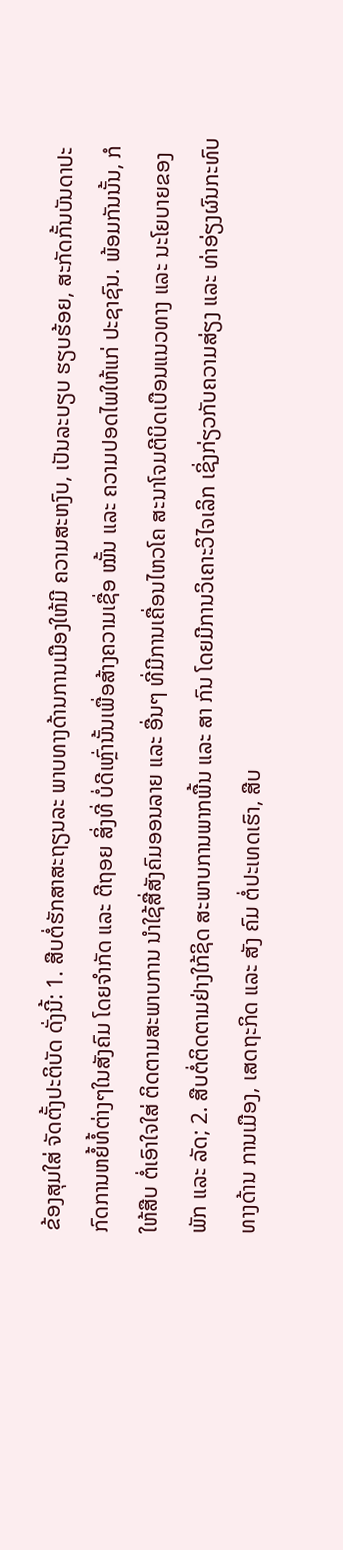ຂ້ອງສຸມໃສ່ ຈັດຕັ້ງປະຕິບັດ ດັ່ງນີ້: 1. ສືບຕໍ່ຮັກສາສະຖຽນລະ ພາບທາງດ້ານການເມືອງໃຫ້ມີ ຄວາມສະຫງົບ, ເປັນລະບຽບ ຮຽບຮ້ອຍ, ສະກັດກັ້ນບັນດາປະ ກົດການຫຍໍ້ທໍ້ຕ່າງໆໃນສັງຄົມ ໂດຍຈໍາກັດ ແລະ ຕີຖອຍ ສິ່ງທີ່ ບໍ່ດີເຫຼົ່ານັ້ນເພື່ອສ້າງຄວາມເຊື່ອ ໝັ້ນ ແລະ ຄວາມປອດໄພໃຫ້ແກ່ ປະຊາຊົນ. ພ້ອມກັນນັ້ນ, ກໍໃຫ້ສືບ ຕໍ່ເອົາໃຈໃສ່ ຕິດຕາມສະພາບການ ນໍາໃຊ້ສື່ສັງຄົມອອນລາຍ ແລະ ອື່ນໆ ທີ່ມີການເຄື່ອນໄຫວໂຄ ສະນາໂຈມຕີບິດເບືອນແນວທາງ ແລະ ນະໂຍບາຍຂອງພັກ ແລະ ລັດ; 2. ສືບຕໍ່ຕິດຕາມຢ່າງໃກ້ຊິດ ສະພາບການພາກພື້ນ ແລະ ສາ ກົນ ໂດຍມີການວິເຄາະວິໄຈເລິກ ເຊິ່ງກ່ຽວກັບຄວາມສ່ຽງ ແລະ ທ່າອ່ຽງຜົນກະທົບທາງດ້ານ ການເມືອງ, ເສດຖະກິດ ແລະ ສັງ ຄົມ ຕໍ່ປະເທດເຮົາ, ສືບ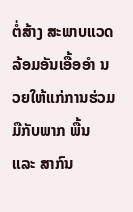ຕໍ່ສ້າງ ສະພາບແວດລ້ອມອັນເອື້ອອໍາ ນວຍໃຫ້ແກ່ການຮ່ວມມືກັບພາກ ພື້ນ ແລະ ສາກົນ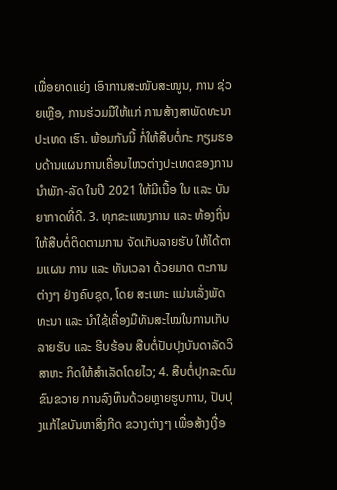ເພື່ອຍາດແຍ່ງ ເອົາການສະໜັບສະໜູນ, ການ ຊ່ວຍເຫຼືອ, ການຮ່ວມມືໃຫ້ແກ່ ການສ້າງສາພັດທະນາປະເທດ ເຮົາ. ພ້ອມກັນນີ້ ກໍ່ໃຫ້ສືບຕໍ່ກະ ກຽມຮອບດ້ານແຜນການເຄື່ອນໄຫວຕ່າງປະເທດຂອງການນໍາພັກ-ລັດ ໃນປີ 2021 ໃຫ້ມີເນື້ອ ໃນ ແລະ ບັນຍາກາດທີ່ດີ. 3. ທຸກຂະແໜງການ ແລະ ທ້ອງຖິ່ນ ໃຫ້ສືບຕໍ່ຕິດຕາມການ ຈັດເກັບລາຍຮັບ ໃຫ້ໄດ້ຕາມແຜນ ການ ແລະ ທັນເວລາ ດ້ວຍມາດ ຕະການຕ່າງໆ ຢ່າງຄົບຊຸດ, ໂດຍ ສະເພາະ ແມ່ນເລັ່ງພັດທະນາ ແລະ ນໍາໃຊ້ເຄື່ອງມືທັນສະໄໝໃນການເກັບລາຍຮັບ ແລະ ຮີບຮ້ອນ ສືບຕໍ່ປັບປຸງບັນດາລັດວິສາຫະ ກິດໃຫ້ສໍາເລັດໂດຍໄວ; 4. ສືບຕໍ່ປຸກລະດົມຂົນຂວາຍ ການລົງທຶນດ້ວຍຫຼາຍຮູບການ, ປັບປຸງແກ້ໄຂບັນຫາສິ່ງກີດ ຂວາງຕ່າງໆ ເພື່ອສ້າງເງື່ອ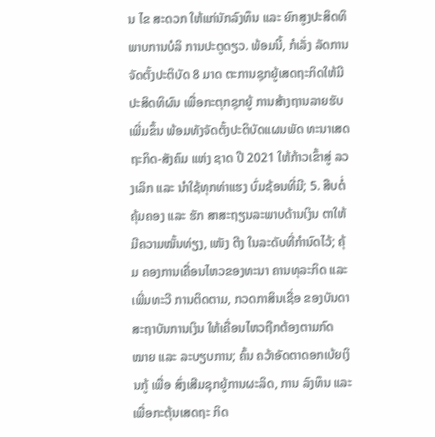ນ ໄຂ ສະດວກ ໃຫ້ແກ່ນັກລົງທຶນ ແລະ ຍົກສູງປະສິດທິພາບການບໍລິ ການປະຕູດຽວ. ພ້ອມນີ້, ກໍເລັ່ງ ລັດການຈັດຕັ້ງປະຕິບັດ 8 ມາດ ຕະການຊຸກຍູ້ເສດຖະກິດໃຫ້ມີ ປະສິດທິຜົນ ເພື່ອກະຕຸກຊຸກຍູ້ ການສ້າງຖານລາຍຮັບເພີ່ມຂຶ້ນ ພ້ອມທັງຈັດຕັ້ງປະຕິບັດແຜນພັດ ທະນາເສດຖະກິດ-ສັງຄົມ ແຫ່ງ ຊາດ ປີ 2021 ໃຫ້ກ້າວເຂົ້າສູ່ ລວງເລິກ ແລະ ນໍາໃຊ້ທຸກທ່າແຮງ ບົ່ມຊ້ອນທີ່ມີ; 5. ສືບຕໍ່ຄຸ້ມຄອງ ແລະ ຮັກ ສາສະຖຽນລະພາບດ້ານເງິນ ຕາໃຫ້ມີຄວາມໝັ້ນທ່ຽງ, ເໜັງ ຕີງ ໃນລະດັບທີ່ກໍານົດໄວ້; ຄຸ້ມ ຄອງການເຄື່ອນໄຫວຂອງທະນາ ຄານທຸລະກິດ ແລະ ເພີ່ມທະວີ ການຕິດຕາມ, ກວດກາສິນເຊື່ອ ຂອງບັນດາສະຖາບັນການເງິນ ໃຫ້ເຄື່ອນໄຫວຖືກຕ້ອງຕາມກົດ ໝາຍ ແລະ ລະບຽບການ; ຄົ້ນ ຄວ້າອັດຕາດອກເບ້ຍເງິນກູ້ ເພື່ອ ສົ່ງເສີມຊຸກຍູ້ການຜະລິດ, ການ ລົງທຶນ ແລະ ເພື່ອກະຕຸ້ນເສດຖະ ກິດ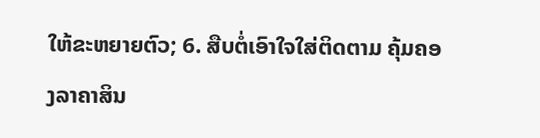ໃຫ້ຂະຫຍາຍຕົວ; 6. ສືບຕໍ່ເອົາໃຈໃສ່ຕິດຕາມ ຄຸ້ມຄອງລາຄາສິນ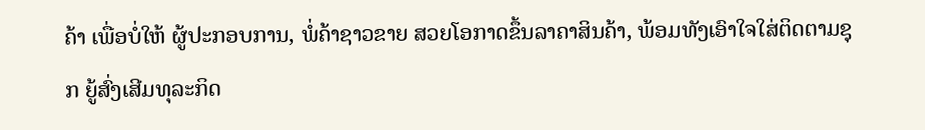ຄ້າ ເພື່ອບໍ່ໃຫ້ ຜູ້ປະກອບການ, ພໍ່ຄ້າຊາວຂາຍ ສວຍໂອກາດຂຶ້ນລາຄາສິນຄ້າ, ພ້ອມທັງເອົາໃຈໃສ່ຕິດຕາມຊຸກ ຍູ້ສົ່ງເສີມທຸລະກິດ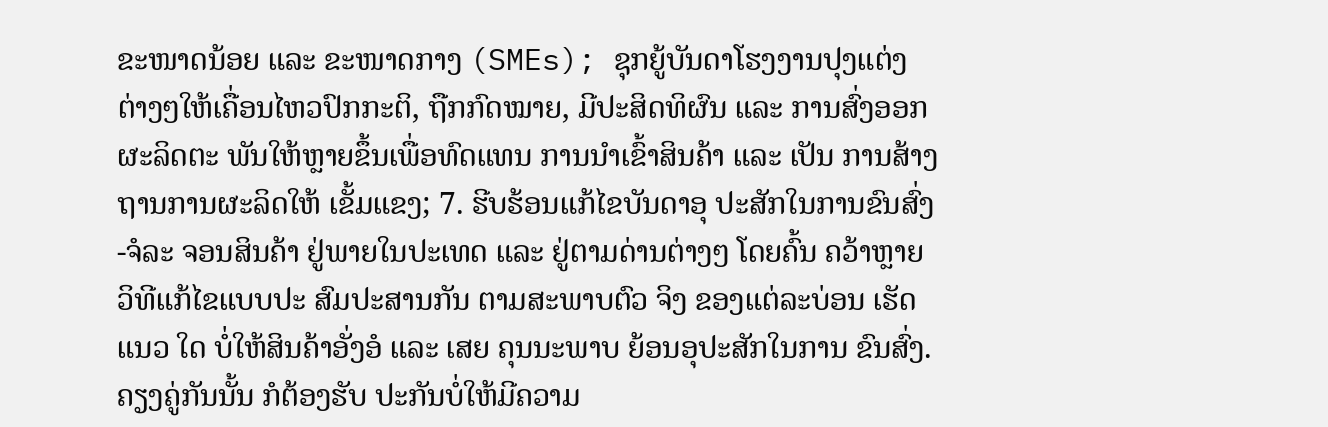ຂະໜາດນ້ອຍ ແລະ ຂະໜາດກາງ (SMEs); ຊຸກຍູ້ບັນດາໂຮງງານປຸງແຕ່ງ ຕ່າງໆໃຫ້ເຄື່ອນໄຫວປົກກະຕິ, ຖືກກົດໝາຍ, ມີປະສິດທິຜົນ ແລະ ການສົ່ງອອກຜະລິດຕະ ພັນໃຫ້ຫຼາຍຂຶ້ນເພື່ອທົດແທນ ການນໍາເຂົ້າສິນຄ້າ ແລະ ເປັນ ການສ້າງຖານການຜະລິດໃຫ້ ເຂັ້ມແຂງ; 7. ຮີບຮ້ອນແກ້ໄຂບັນດາອຸ ປະສັກໃນການຂົນສົ່ງ-ຈໍລະ ຈອນສິນຄ້າ ຢູ່ພາຍໃນປະເທດ ແລະ ຢູ່ຕາມດ່ານຕ່າງໆ ໂດຍຄົ້ນ ຄວ້າຫຼາຍວິທີແກ້ໄຂແບບປະ ສົມປະສານກັນ ຕາມສະພາບຕົວ ຈິງ ຂອງແຕ່ລະບ່ອນ ເຮັດແນວ ໃດ ບໍ່ໃຫ້ສິນຄ້າອັ່ງອໍ ແລະ ເສຍ ຄຸນນະພາບ ຍ້ອນອຸປະສັກໃນການ ຂົນສົ່ງ. ຄຽງຄູ່ກັນນັ້ນ ກໍຕ້ອງຮັບ ປະກັນບໍ່ໃຫ້ມີຄວາມ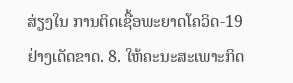ສ່ຽງໃນ ການຕິດເຊື້ອພະຍາດໂຄວິດ-19 ຢ່າງເດັດຂາດ. 8. ໃຫ້ຄະນະສະເພາະກິດ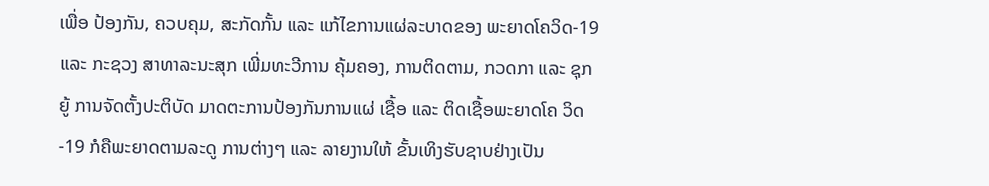ເພື່ອ ປ້ອງກັນ, ຄວບຄຸມ, ສະກັດກັ້ນ ແລະ ແກ້ໄຂການແຜ່ລະບາດຂອງ ພະຍາດໂຄວິດ-19 ແລະ ກະຊວງ ສາທາລະນະສຸກ ເພີ່ມທະວີການ ຄຸ້ມຄອງ, ການຕິດຕາມ, ກວດກາ ແລະ ຊຸກຍູ້ ການຈັດຕັ້ງປະຕິບັດ ມາດຕະການປ້ອງກັນການແຜ່ ເຊື້ອ ແລະ ຕິດເຊື້ອພະຍາດໂຄ ວິດ-19 ກໍຄືພະຍາດຕາມລະດູ ການຕ່າງໆ ແລະ ລາຍງານໃຫ້ ຂັ້ນເທິງຮັບຊາບຢ່າງເປັນ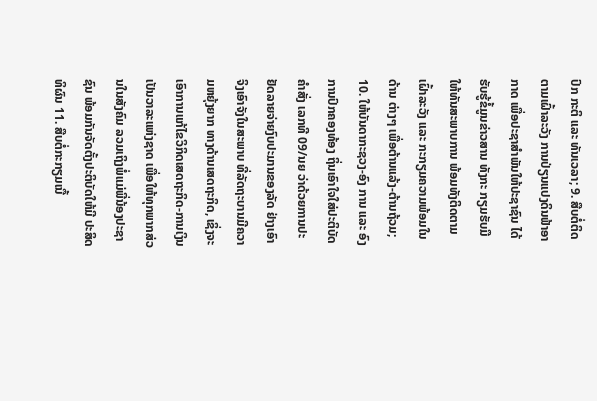ປົກ ກະຕິ ແລະ ທັນເວລາ; 9. ສືບຕໍ່ຕິດຕາມເຝົ້າລະວັງ ການປ່ຽນແປງດິນຟ້າອາກາດ ເພື່ອປະຊາສໍາພັນໃຫ້ປະຊາຊົນ ໄດ້ຮັບຮູ້ຂໍ້ມູນຂ່າວສານ ທັງກະ ກຽມຮັບມື ໃຫ້ທັນສະພາບການ ພ້ອມທັງຕິດຕາມເຝົ້າລະວັງ ແລະ ກະກຽມຄວາມພ້ອມໃນດ້ານ ຕ່າງໆ ເພື່ອຕ້ານແລ້ງ-ຕ້ານຖ້ວມ; 10. ໃຫ້ບັນດາກະຊວງ-ອົງ ການ ແລະ ອົງການປົກຄອງທ້ອງ ຖິ່ນເອົາໃຈໃສ່ປະຕິບັດ ຄໍາສັ່ງ ເລກທີ 09/ນຍ ວ່າດ້ວຍການປະ ຢັດລາຍຈ່າຍງົບປະມານຂອງລັດ ຢ່າງເອົາຈິງເອົາຈັງໃນສະພາບ ທີ່ລັດຖະບານມີຄວາມຫຍຸ້ງຍາກ ທາງດ້ານເສດຖະກິດ, ເຊິ່ງຈະ ເອົາການແກ້ໄຂວິກິດເສດຖະກິດ-ການເງິນ ເປັນວາລະແຫ່ງຊາດ ເພື່ອໃຫ້ທຸກພາກສ່ວນໃນສັງຄົມ ລວມເຖິງພໍ່ແມ່ພີ່ນ້ອງປະຊາຊົນ ພ້ອມກັນຈັດຕັ້ງປະຕິບັດໃຫ້ມີ ປະສິດທິຜົນ 11. ສືບຕໍ່ກະກຽມເນື້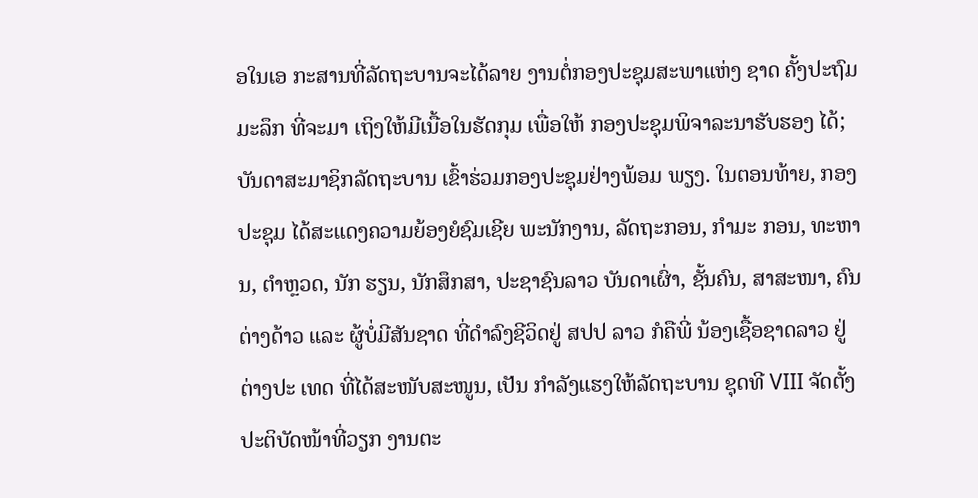ອໃນເອ ກະສານທີ່ລັດຖະບານຈະໄດ້ລາຍ ງານຕໍ່ກອງປະຊຸມສະພາແຫ່ງ ຊາດ ຄັ້ງປະຖົມມະລຶກ ທີ່ຈະມາ ເຖິງໃຫ້ມີເນື້ອໃນຮັດກຸມ ເພື່ອໃຫ້ ກອງປະຊຸມພິຈາລະນາຮັບຮອງ ໄດ້; ບັນດາສະມາຊິກລັດຖະບານ ເຂົ້າຮ່ວມກອງປະຊຸມຢ່າງພ້ອມ ພຽງ. ໃນຕອນທ້າຍ, ກອງປະຊຸມ ໄດ້ສະແດງຄວາມຍ້ອງຍໍຊົມເຊີຍ ພະນັກງານ, ລັດຖະກອນ, ກຳມະ ກອນ, ທະຫານ, ຕຳຫຼວດ, ນັກ ຮຽນ, ນັກສຶກສາ, ປະຊາຊົນລາວ ບັນດາເຜົ່າ, ຊັ້ນຄົນ, ສາສະໜາ, ຄົນຕ່າງດ້າວ ແລະ ຜູ້ບໍ່ມີສັນຊາດ ທີ່ດຳລົງຊີວິດຢູ່ ສປປ ລາວ ກໍຄືພີ່ ນ້ອງເຊື້ອຊາດລາວ ຢູ່ຕ່າງປະ ເທດ ທີ່ໄດ້ສະໜັບສະໜູນ, ເປັນ ກຳລັງແຮງໃຫ້ລັດຖະບານ ຊຸດທີ VIII ຈັດຕັ້ງປະຕິບັດໜ້າທີ່ວຽກ ງານຕະ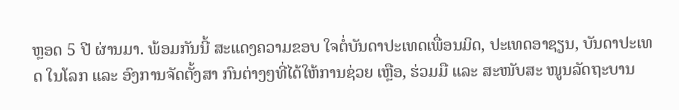ຫຼອດ 5 ປີ ຜ່ານມາ. ພ້ອມກັນນີ້ ສະແດງຄວາມຂອບ ໃຈຕໍ່ບັນດາປະເທດເພື່ອນມິດ, ປະເທດອາຊຽນ, ບັນດາປະເທດ ໃນໂລກ ແລະ ອົງການຈັດຕັ້ງສາ ກົນຕ່າງໆທີ່ໄດ້ໃຫ້ການຊ່ວຍ ເຫຼືອ, ຮ່ວມມື ແລະ ສະໜັບສະ ໜູນລັດຖະບານ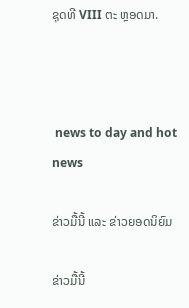ຊຸດທີ VIII ຕະ ຫຼອດມາ.



 news to day and hot news

ຂ່າວມື້ນີ້ ແລະ ຂ່າວຍອດນິຍົມ

ຂ່າວມື້ນີ້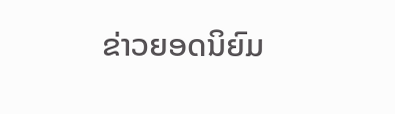ຂ່າວຍອດນິຍົມ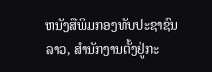ຫນັງສືພິມກອງທັບປະຊາຊົນລາວ, ສຳນັກງານຕັ້ງຢູ່ກະ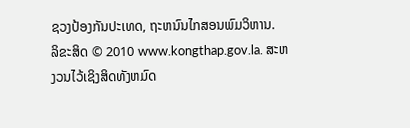ຊວງປ້ອງກັນປະເທດ, ຖະຫນົນໄກສອນພົມວິຫານ.
ລິຂະສິດ © 2010 www.kongthap.gov.la. ສະຫງວນໄວ້ເຊິງສິດທັງຫມົດ